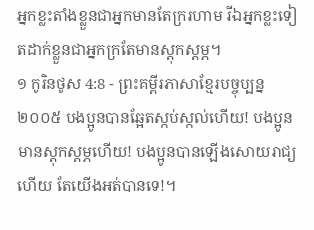អ្នកខ្លះតាំងខ្លួនជាអ្នកមានតែក្ររហាម រីឯអ្នកខ្លះទៀតដាក់ខ្លួនជាអ្នកក្រតែមានស្ដុកស្ដម្ភ។
១ កូរិនថូស 4:8 - ព្រះគម្ពីរភាសាខ្មែរបច្ចុប្បន្ន ២០០៥ បងប្អូនបានឆ្អែតស្កប់ស្កល់ហើយ! បងប្អូនមានស្ដុកស្ដម្ភហើយ! បងប្អូនបានឡើងសោយរាជ្យហើយ តែយើងអត់បានទេ!។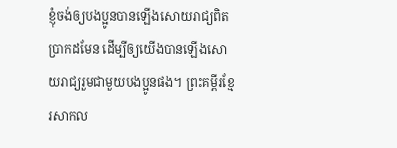ខ្ញុំចង់ឲ្យបងប្អូនបានឡើងសោយរាជ្យពិតប្រាកដមែន ដើម្បីឲ្យយើងបានឡើងសោយរាជ្យរួមជាមួយបងប្អូនផង។ ព្រះគម្ពីរខ្មែរសាកល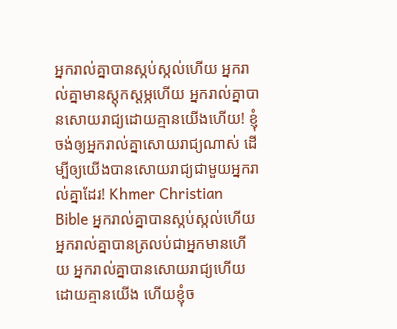អ្នករាល់គ្នាបានស្កប់ស្កល់ហើយ អ្នករាល់គ្នាមានស្ដុកស្ដម្ភហើយ អ្នករាល់គ្នាបានសោយរាជ្យដោយគ្មានយើងហើយ! ខ្ញុំចង់ឲ្យអ្នករាល់គ្នាសោយរាជ្យណាស់ ដើម្បីឲ្យយើងបានសោយរាជ្យជាមួយអ្នករាល់គ្នាដែរ! Khmer Christian Bible អ្នករាល់គ្នាបានស្កប់ស្កល់ហើយ អ្នករាល់គ្នាបានត្រលប់ជាអ្នកមានហើយ អ្នករាល់គ្នាបានសោយរាជ្យហើយ ដោយគ្មានយើង ហើយខ្ញុំច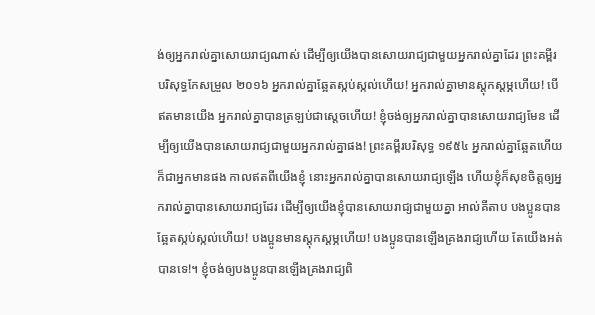ង់ឲ្យអ្នករាល់គ្នាសោយរាជ្យណាស់ ដើម្បីឲ្យយើងបានសោយរាជ្យជាមួយអ្នករាល់គ្នាដែរ ព្រះគម្ពីរបរិសុទ្ធកែសម្រួល ២០១៦ អ្នករាល់គ្នាឆ្អែតស្កប់ស្កល់ហើយ! អ្នករាល់គ្នាមានស្ដុកស្ដម្ភហើយ! បើឥតមានយើង អ្នករាល់គ្នាបានត្រឡប់ជាស្ដេចហើយ! ខ្ញុំចង់ឲ្យអ្នករាល់គ្នាបានសោយរាជ្យមែន ដើម្បីឲ្យយើងបានសោយរាជ្យជាមួយអ្នករាល់គ្នាផង! ព្រះគម្ពីរបរិសុទ្ធ ១៩៥៤ អ្នករាល់គ្នាឆ្អែតហើយ ក៏ជាអ្នកមានផង កាលឥតពីយើងខ្ញុំ នោះអ្នករាល់គ្នាបានសោយរាជ្យឡើង ហើយខ្ញុំក៏សុខចិត្តឲ្យអ្នករាល់គ្នាបានសោយរាជ្យដែរ ដើម្បីឲ្យយើងខ្ញុំបានសោយរាជ្យជាមួយគ្នា អាល់គីតាប បងប្អូនបានឆ្អែតស្កប់ស្កល់ហើយ! បងប្អូនមានស្ដុកស្ដម្ភហើយ! បងប្អូនបានឡើងគ្រងរាជ្យហើយ តែយើងអត់បានទេ!។ ខ្ញុំចង់ឲ្យបងប្អូនបានឡើងគ្រងរាជ្យពិ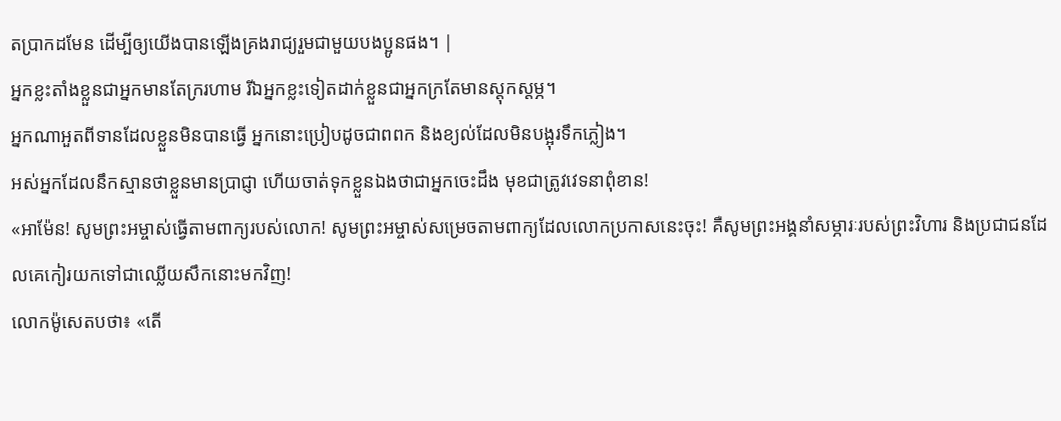តប្រាកដមែន ដើម្បីឲ្យយើងបានឡើងគ្រងរាជ្យរួមជាមួយបងប្អូនផង។ |
អ្នកខ្លះតាំងខ្លួនជាអ្នកមានតែក្ររហាម រីឯអ្នកខ្លះទៀតដាក់ខ្លួនជាអ្នកក្រតែមានស្ដុកស្ដម្ភ។
អ្នកណាអួតពីទានដែលខ្លួនមិនបានធ្វើ អ្នកនោះប្រៀបដូចជាពពក និងខ្យល់ដែលមិនបង្អុរទឹកភ្លៀង។
អស់អ្នកដែលនឹកស្មានថាខ្លួនមានប្រាជ្ញា ហើយចាត់ទុកខ្លួនឯងថាជាអ្នកចេះដឹង មុខជាត្រូវវេទនាពុំខាន!
«អាម៉ែន! សូមព្រះអម្ចាស់ធ្វើតាមពាក្យរបស់លោក! សូមព្រះអម្ចាស់សម្រេចតាមពាក្យដែលលោកប្រកាសនេះចុះ! គឺសូមព្រះអង្គនាំសម្ភារៈរបស់ព្រះវិហារ និងប្រជាជនដែលគេកៀរយកទៅជាឈ្លើយសឹកនោះមកវិញ!
លោកម៉ូសេតបថា៖ «តើ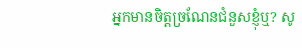អ្នកមានចិត្តច្រណែនជំនួសខ្ញុំឬ? សូ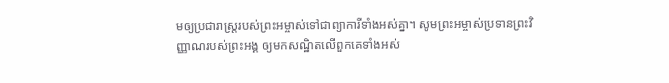មឲ្យប្រជារាស្ត្ររបស់ព្រះអម្ចាស់ទៅជាព្យាការីទាំងអស់គ្នា។ សូមព្រះអម្ចាស់ប្រទានព្រះវិញ្ញាណរបស់ព្រះអង្គ ឲ្យមកសណ្ឋិតលើពួកគេទាំងអស់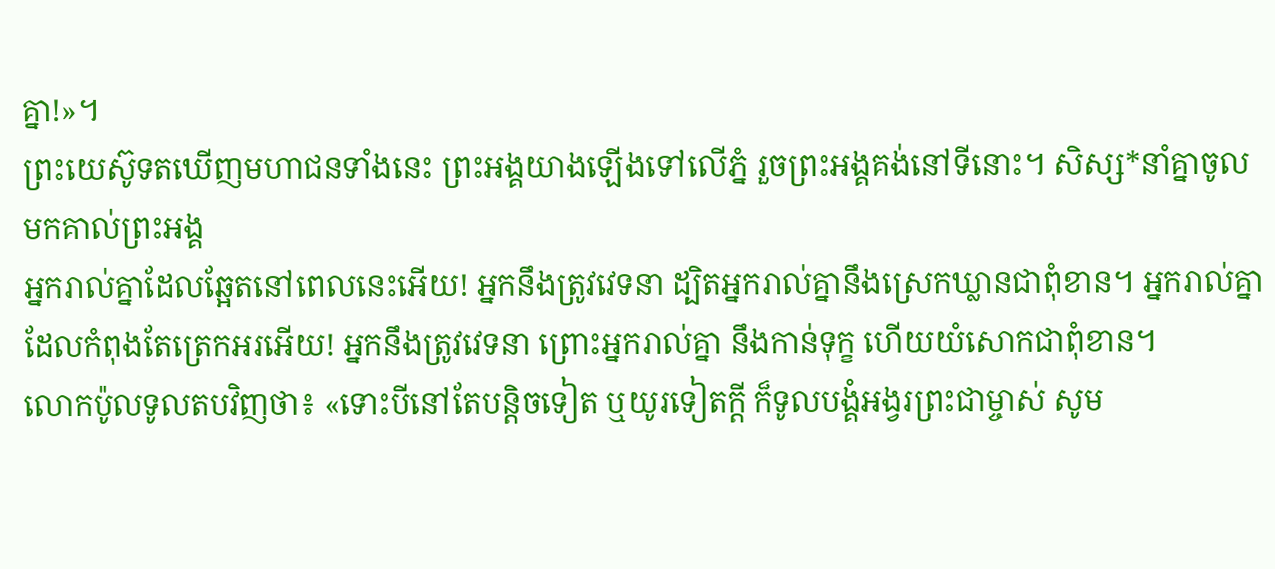គ្នា!»។
ព្រះយេស៊ូទតឃើញមហាជនទាំងនេះ ព្រះអង្គយាងឡើងទៅលើភ្នំ រួចព្រះអង្គគង់នៅទីនោះ។ សិស្ស*នាំគ្នាចូលមកគាល់ព្រះអង្គ
អ្នករាល់គ្នាដែលឆ្អែតនៅពេលនេះអើយ! អ្នកនឹងត្រូវវេទនា ដ្បិតអ្នករាល់គ្នានឹងស្រេកឃ្លានជាពុំខាន។ អ្នករាល់គ្នាដែលកំពុងតែត្រេកអរអើយ! អ្នកនឹងត្រូវវេទនា ព្រោះអ្នករាល់គ្នា នឹងកាន់ទុក្ខ ហើយយំសោកជាពុំខាន។
លោកប៉ូលទូលតបវិញថា៖ «ទោះបីនៅតែបន្ដិចទៀត ឬយូរទៀតក្ដី ក៏ទូលបង្គំអង្វរព្រះជាម្ចាស់ សូម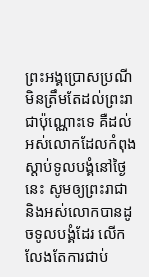ព្រះអង្គប្រោសប្រណី មិនត្រឹមតែដល់ព្រះរាជាប៉ុណ្ណោះទេ គឺដល់អស់លោកដែលកំពុងស្ដាប់ទូលបង្គំនៅថ្ងៃនេះ សូមឲ្យព្រះរាជា និងអស់លោកបានដូចទូលបង្គំដែរ លើកលែងតែការជាប់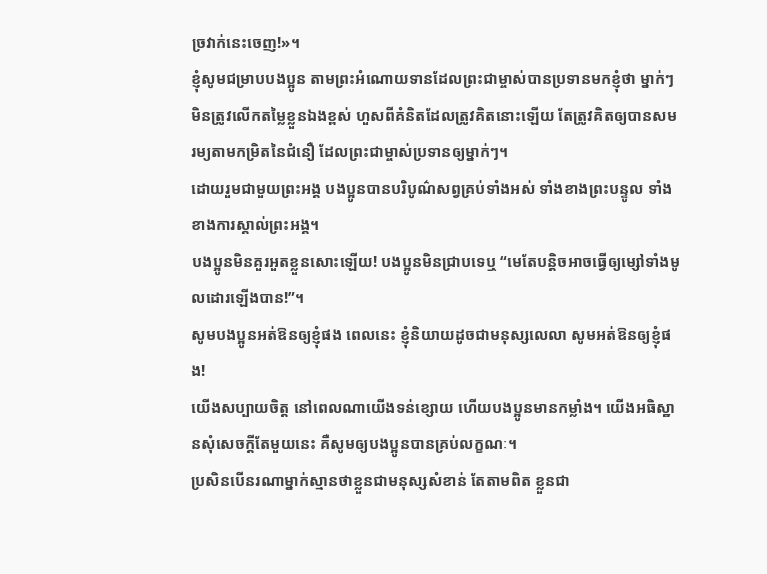ច្រវាក់នេះចេញ!»។
ខ្ញុំសូមជម្រាបបងប្អូន តាមព្រះអំណោយទានដែលព្រះជាម្ចាស់បានប្រទានមកខ្ញុំថា ម្នាក់ៗមិនត្រូវលើកតម្លៃខ្លួនឯងខ្ពស់ ហួសពីគំនិតដែលត្រូវគិតនោះឡើយ តែត្រូវគិតឲ្យបានសមរម្យតាមកម្រិតនៃជំនឿ ដែលព្រះជាម្ចាស់ប្រទានឲ្យម្នាក់ៗ។
ដោយរួមជាមួយព្រះអង្គ បងប្អូនបានបរិបូណ៌សព្វគ្រប់ទាំងអស់ ទាំងខាងព្រះបន្ទូល ទាំងខាងការស្គាល់ព្រះអង្គ។
បងប្អូនមិនគួរអួតខ្លួនសោះឡើយ! បងប្អូនមិនជ្រាបទេឬ “មេតែបន្តិចអាចធ្វើឲ្យម្សៅទាំងមូលដោរឡើងបាន!”។
សូមបងប្អូនអត់ឱនឲ្យខ្ញុំផង ពេលនេះ ខ្ញុំនិយាយដូចជាមនុស្សលេលា សូមអត់ឱនឲ្យខ្ញុំផង!
យើងសប្បាយចិត្ត នៅពេលណាយើងទន់ខ្សោយ ហើយបងប្អូនមានកម្លាំង។ យើងអធិស្ឋានសុំសេចក្ដីតែមួយនេះ គឺសូមឲ្យបងប្អូនបានគ្រប់លក្ខណៈ។
ប្រសិនបើនរណាម្នាក់ស្មានថាខ្លួនជាមនុស្សសំខាន់ តែតាមពិត ខ្លួនជា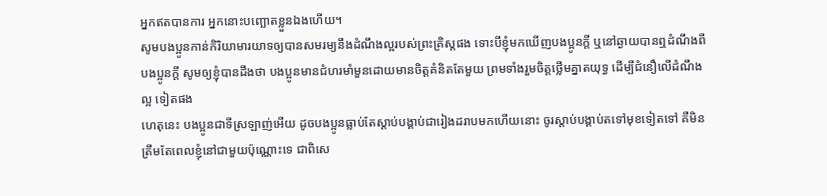អ្នកឥតបានការ អ្នកនោះបញ្ឆោតខ្លួនឯងហើយ។
សូមបងប្អូនកាន់កិរិយាមារយាទឲ្យបានសមរម្យនឹងដំណឹងល្អរបស់ព្រះគ្រិស្តផង ទោះបីខ្ញុំមកឃើញបងប្អូនក្ដី ឬនៅឆ្ងាយបានឮដំណឹងពីបងប្អូនក្ដី សូមឲ្យខ្ញុំបានដឹងថា បងប្អូនមានជំហរមាំមួនដោយមានចិត្តគំនិតតែមួយ ព្រមទាំងរួមចិត្តថ្លើមគ្នាតយុទ្ធ ដើម្បីជំនឿលើដំណឹងល្អ ទៀតផង
ហេតុនេះ បងប្អូនជាទីស្រឡាញ់អើយ ដូចបងប្អូនធ្លាប់តែស្ដាប់បង្គាប់ជារៀងដរាបមកហើយនោះ ចូរស្ដាប់បង្គាប់តទៅមុខទៀតទៅ គឺមិនត្រឹមតែពេលខ្ញុំនៅជាមួយប៉ុណ្ណោះទេ ជាពិសេ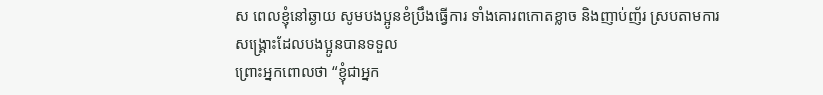ស ពេលខ្ញុំនៅឆ្ងាយ សូមបងប្អូនខំប្រឹងធ្វើការ ទាំងគោរពកោតខ្លាច និងញាប់ញ័រ ស្របតាមការសង្គ្រោះដែលបងប្អូនបានទទួល
ព្រោះអ្នកពោលថា “ខ្ញុំជាអ្នក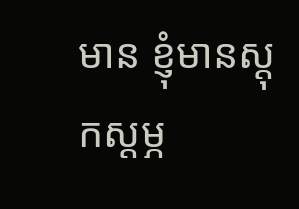មាន ខ្ញុំមានស្ដុកស្ដម្ភ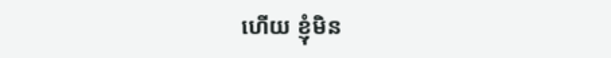ហើយ ខ្ញុំមិន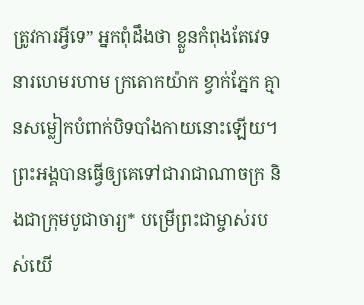ត្រូវការអ្វីទេ” អ្នកពុំដឹងថា ខ្លួនកំពុងតែវេទនារហេមរហាម ក្រតោកយ៉ាក ខ្វាក់ភ្នែក គ្មានសម្លៀកបំពាក់បិទបាំងកាយនោះឡើយ។
ព្រះអង្គបានធ្វើឲ្យគេទៅជារាជាណាចក្រ និងជាក្រុមបូជាចារ្យ* បម្រើព្រះជាម្ចាស់របស់យើ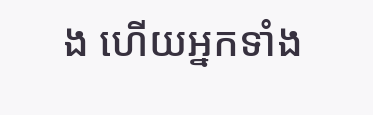ង ហើយអ្នកទាំង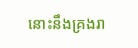នោះនឹងគ្រងរា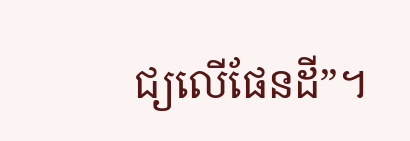ជ្យលើផែនដី”។